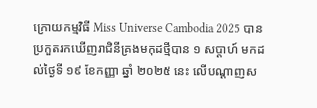ក្រោយកម្មវិធី Miss Universe Cambodia 2025 បានប្រកួតរកឃើញរាជិនីគ្រងមកុដថ្មីបាន ១ សប្ដាហ៍ មកដល់ថ្ងៃទី ១៩ ខែកញ្ញា ឆ្នាំ ២០២៥ នេះ លើបណ្ដាញស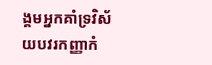ង្គមអ្នកគាំទ្រវិស័យបវរកញ្ញាកំ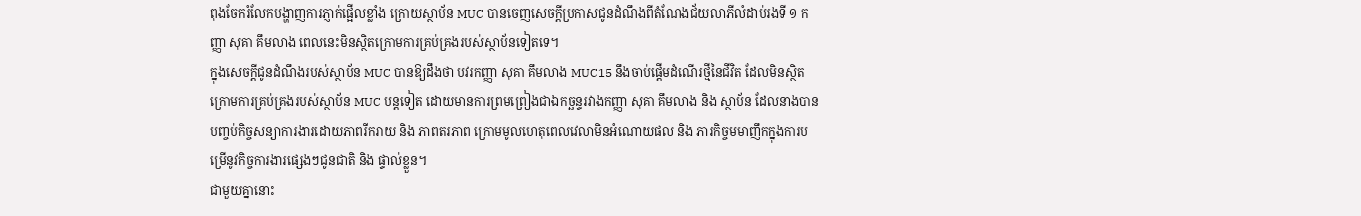ពុងចែករំលែកបង្ហាញការភ្ញាក់ផ្អើលខ្លាំង ក្រោយស្ថាប័ន MUC បានចេញសេចក្ដីប្រកាសជូនដំណឹងពីតំណែងជ័យលាភីលំដាប់រងទី ១ កញ្ញា សុគា គឹមលាង ពេលនេះមិនស្ថិតក្រោមការគ្រប់គ្រងរបស់ស្ថាប័នទៀតទេ។
ក្នុងសេចក្ដីជូនដំណឹងរបស់ស្ថាប័ន MUC បានឱ្យដឹងថា បវរកញ្ញា សុគា គឹមលាង MUC15 នឹងចាប់ផ្ដើមដំណើរថ្មីនៃជីវិត ដែលមិនស្ថិតក្រោមការគ្រប់គ្រងរបស់ស្ថាប័ន MUC បន្តទៀត ដោយមានការព្រមព្រៀងជាឯកច្ឆន្ទរវាងកញ្ញា សុគា គឹមលាង និង ស្ថាប័ន ដែលនាងបានបញ្ចប់កិច្ចសន្យាការងារដោយភាពរីករាយ និង ភាពតរភាព ក្រោមមូលហេតុពេលវេលាមិនអំណោយផល និង ភារកិច្ចមមាញឹកក្នុងការបម្រើនូវកិច្ចការងារផ្សេងៗជូនជាតិ និង ផ្ទាល់ខ្លួន។
ជាមួយគ្នានោះ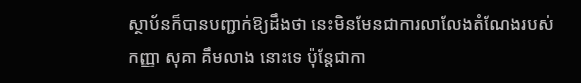ស្ថាប័នក៏បានបញ្ជាក់ឱ្យដឹងថា នេះមិនមែនជាការលាលែងតំណែងរបស់កញ្ញា សុគា គឹមលាង នោះទេ ប៉ុន្តែជាកា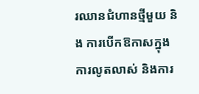រឈានជំហានថ្មីមួយ និង ការបើកឱកាសក្នុងការលូតលាស់ និងការ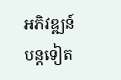អភិវឌ្ឍន៍បន្តទៀត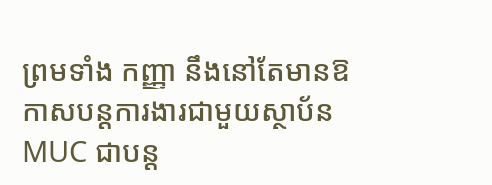ព្រមទាំង កញ្ញា នឹងនៅតែមានឱកាសបន្តការងារជាមួយស្ថាប័ន MUC ជាបន្ត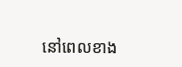នៅពេលខាង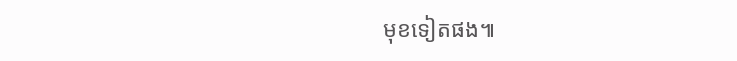មុខទៀតផង៕